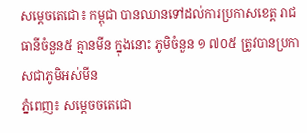សម្ដេចតេជោ៖ កម្ពុជា បានឈានទៅដល់ការប្រកាសខេត្ត រាជធានីចំនួន៥ គ្មានមីន ក្នុងនោះ ភូមិចំនួន ១ ៧០៥ ត្រូវបានប្រកាសជាភូមិអស់មីន
ភ្នំពេញ៖ សម្ដេចចតេជោ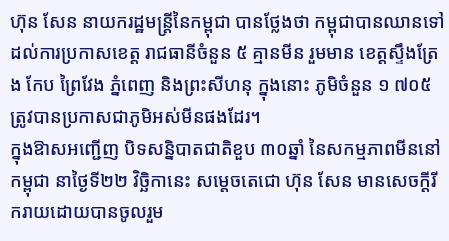ហ៊ុន សែន នាយករដ្ឋមន្ត្រីនៃកម្ពុជា បានថ្លែងថា កម្ពុជាបានឈានទៅដល់ការប្រកាសខេត្ត រាជធានីចំនួន ៥ គ្មានមីន រួមមាន ខេត្តស្ទឹងត្រែង កែប ព្រៃវែង ភ្នំពេញ និងព្រះសីហនុ ក្នុងនោះ ភូមិចំនួន ១ ៧០៥ ត្រូវបានប្រកាសជាភូមិអស់មីនផងដែរ។
ក្នុងឱាសអញ្ជើញ បិទសន្និបាតជាតិខួប ៣០ឆ្នាំ នៃសកម្មភាពមីននៅកម្ពុជា នាថ្ងៃទី២២ វិច្ឆិកានេះ សម្តេចតេជោ ហ៊ុន សែន មានសេចក្តីរីករាយដោយបានចូលរួម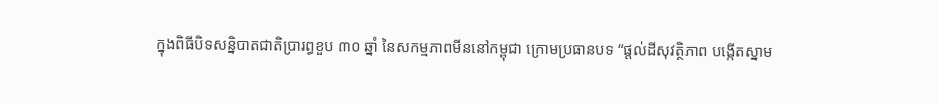ក្នុងពិធីបិទសន្និបាតជាតិប្រារព្ធខួប ៣០ ឆ្នាំ នៃសកម្មភាពមីននៅកម្ពុជា ក្រោមប្រធានបទ “ផ្តល់ដីសុវត្ថិភាព បង្កើតស្នាម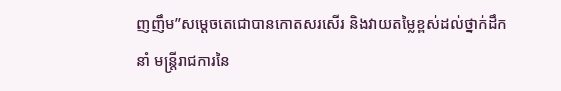ញញឹម”សម្តេចតេជោបានកោតសរសើរ និងវាយតម្លៃខ្ពស់ដល់ថ្នាក់ដឹកនាំ មន្រ្តីរាជការនៃ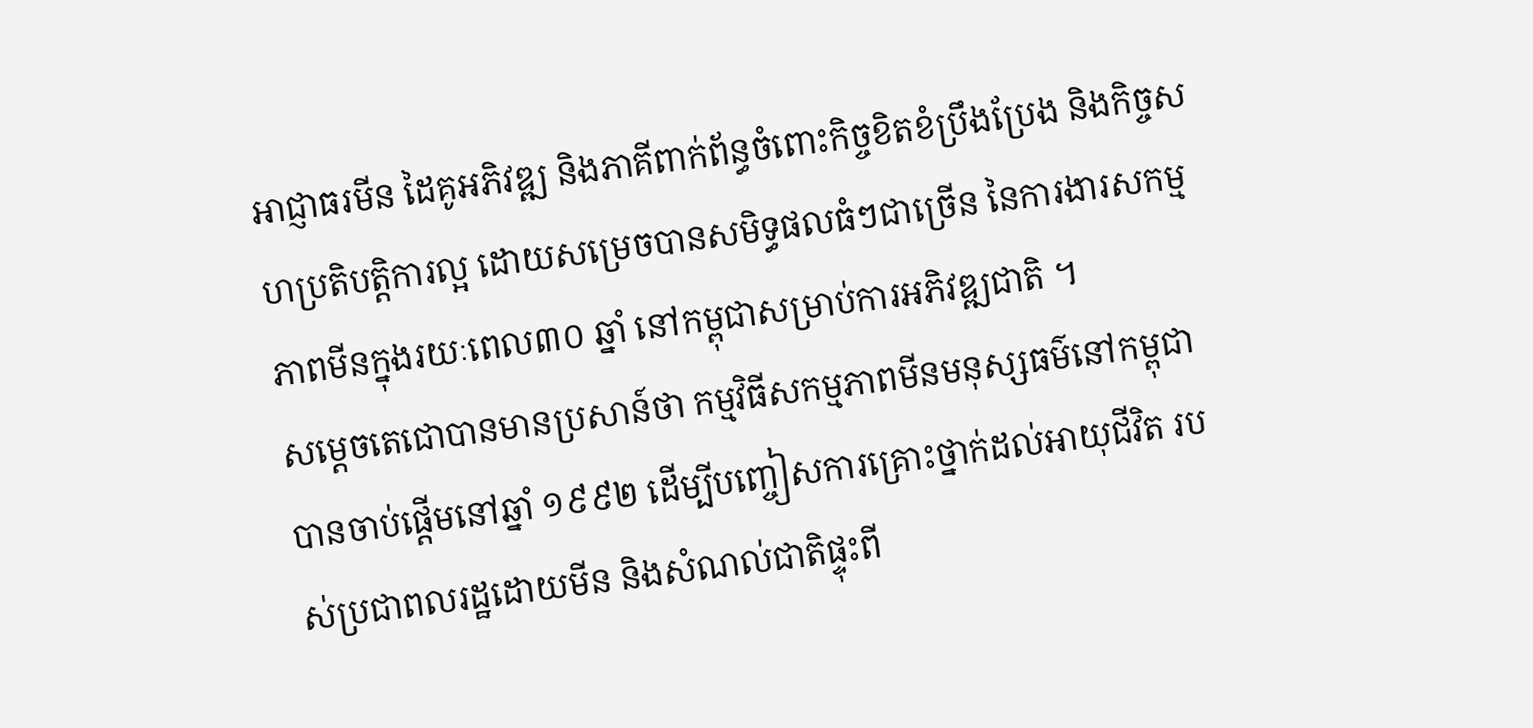អាជ្ញាធរមីន ដៃគូអភិវឌ្ឍ និងភាគីពាក់ព័ន្ធចំពោះកិច្ចខិតខំប្រឹងប្រែង និងកិច្ចសហប្រតិបត្តិការល្អ ដោយសម្រេចបានសមិទ្ធផលធំៗជាច្រើន នៃការងារសកម្មភាពមីនក្នុងរយៈពេល៣០ ឆ្នាំ នៅកម្ពុជាសម្រាប់ការអភិវឌ្ឍជាតិ ។
សម្តេចតេជោបានមានប្រសាន៍ថា កម្មវិធីសកម្មភាពមីនមនុស្សធម៌នៅកម្ពុជាបានចាប់ផ្តើមនៅឆ្នាំ ១៩៩២ ដើម្បីបញ្ចៀសការគ្រោះថ្នាក់ដល់អាយុជីវិត របស់ប្រជាពលរដ្ឋដោយមីន និងសំណល់ជាតិផ្ទុះពី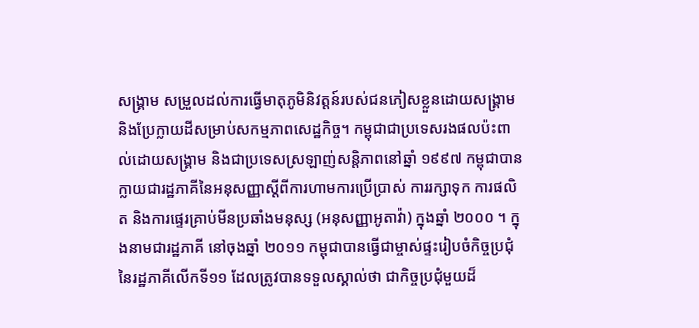សង្រ្គាម សម្រួលដល់ការធ្វើមាតុភូមិនិវត្តន៍របស់ជនភៀសខ្លួនដោយសង្គ្រាម និងប្រែក្លាយដីសម្រាប់សកម្មភាពសេដ្ឋកិច្ច។ កម្ពុជាជាប្រទេសរងផលប៉ះពាល់ដោយសង្គ្រាម និងជាប្រទេសស្រឡាញ់សន្តិភាពនៅឆ្នាំ ១៩៩៧ កម្ពុជាបានក្លាយជារដ្ឋភាគីនៃអនុសញ្ញាស្តីពីការហាមការប្រើប្រាស់ ការរក្សាទុក ការផលិត និងការផ្ទេរគ្រាប់មីនប្រឆាំងមនុស្ស (អនុសញ្ញាអូតាវ៉ា) ក្នុងឆ្នាំ ២០០០ ។ ក្នុងនាមជារដ្ឋភាគី នៅចុងឆ្នាំ ២០១១ កម្ពុជាបានធ្វើជាម្ចាស់ផ្ទះរៀបចំកិច្ចប្រជុំនៃរដ្ឋភាគីលើកទី១១ ដែលត្រូវបានទទួលស្គាល់ថា ជាកិច្ចប្រជុំមួយដ៏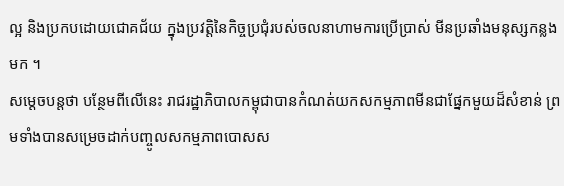ល្អ និងប្រកបដោយជោគជ័យ ក្នុងប្រវត្តិនៃកិច្ចប្រជុំរបស់ចលនាហាមការប្រើប្រាស់ មីនប្រឆាំងមនុស្សកន្លងមក ។
សម្ដេចបន្តថា បន្ថែមពីលើនេះ រាជរដ្ឋាភិបាលកម្ពុជាបានកំណត់យកសកម្មភាពមីនជាផ្នែកមួយដ៏សំខាន់ ព្រមទាំងបានសម្រេចដាក់បញ្ចូលសកម្មភាពបោសស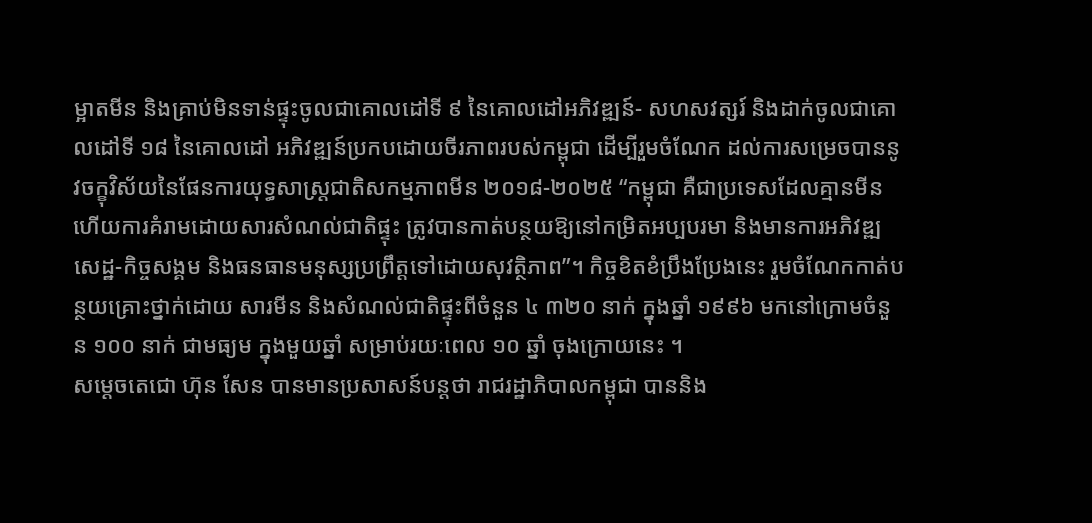ម្អាតមីន និងគ្រាប់មិនទាន់ផ្ទុះចូលជាគោលដៅទី ៩ នៃគោលដៅអភិវឌ្ឍន៍- សហសវត្សរ៍ និងដាក់ចូលជាគោលដៅទី ១៨ នៃគោលដៅ អភិវឌ្ឍន៍ប្រកបដោយចីរភាពរបស់កម្ពុជា ដើម្បីរួមចំណែក ដល់ការសម្រេចបាននូវចក្ខុវិស័យនៃផែនការយុទ្ធសាស្ត្រជាតិសកម្មភាពមីន ២០១៨-២០២៥ “កម្ពុជា គឺជាប្រទេសដែលគ្មានមីន ហើយការគំរាមដោយសារសំណល់ជាតិផ្ទុះ ត្រូវបានកាត់បន្ថយឱ្យនៅកម្រិតអប្បបរមា និងមានការអភិវឌ្ឍសេដ្ឋ-កិច្ចសង្គម និងធនធានមនុស្សប្រព្រឹត្តទៅដោយសុវត្ថិភាព”។ កិច្ចខិតខំប្រឹងប្រែងនេះ រួមចំណែកកាត់បន្ថយគ្រោះថ្នាក់ដោយ សារមីន និងសំណល់ជាតិផ្ទុះពីចំនួន ៤ ៣២០ នាក់ ក្នុងឆ្នាំ ១៩៩៦ មកនៅក្រោមចំនួន ១០០ នាក់ ជាមធ្យម ក្នុងមួយឆ្នាំ សម្រាប់រយៈពេល ១០ ឆ្នាំ ចុងក្រោយនេះ ។
សម្ដេចតេជោ ហ៊ុន សែន បានមានប្រសាសន៍បន្តថា រាជរដ្ឋាភិបាលកម្ពុជា បាននិង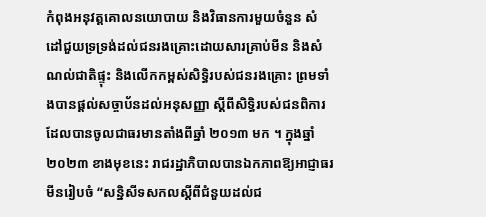កំពុងអនុវត្តគោលនយោបាយ និងវិធានការមួយចំនួន សំដៅជួយទ្រទ្រង់ដល់ជនរងគ្រោះដោយសារគ្រាប់មីន និងសំណល់ជាតិផ្ទុះ និងលើកកម្ពស់សិទ្ធិរបស់ជនរងគ្រោះ ព្រមទាំងបានផ្តល់សច្ចាប័នដល់អនុសញ្ញា ស្តីពីសិទ្ធិរបស់ជនពិការ ដែលបានចូលជាធរមានតាំងពីឆ្នាំ ២០១៣ មក ។ ក្នុងឆ្នាំ២០២៣ ខាងមុខនេះ រាជរដ្ឋាភិបាលបានឯកភាពឱ្យអាជ្ញាធរមីនរៀបចំ “សន្និសីទសកលស្តីពីជំនួយដល់ជ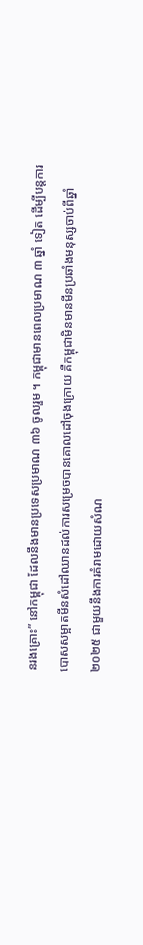នរងគ្រោះ” នៅកម្ពុជា ដែលនឹងមានប្រទេសប្រមាណ ៣៦ ចូលរួម ។ កម្ពុជាមានពេលប្រមាណ ៣ ឆ្នាំ ទៀត ដើម្បីបន្តការបោសសម្អាតមីនសំដៅឈានដល់ការសម្រេចបានគោលដៅចុងក្រោយ គឺកម្ពុជាមិនមានមីនប្រឆាំងមនុស្សចាប់ពីឆ្នាំ ២០២៥ ជាមួយនឹងការគំរាមដោយសំណ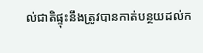ល់ជាតិផ្ទុះនឹងត្រូវបានកាត់បន្ថយដល់ក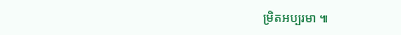ម្រិតអប្បរមា ៕